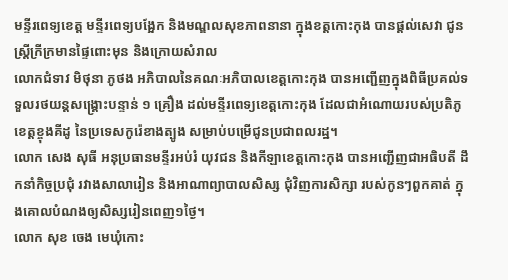មន្ទីរពេទ្យខេត្ត មន្ទីរពេទ្យបង្អែក និងមណ្ឌលសុខភាពនានា ក្នុងខត្តកោះកុង បានផ្តល់សេវា ជូនស្ត្រីក្រីក្រមានផ្ទៃពោះមុន និងក្រោយសំរាល
លោកជំទាវ មិថុនា ភូថង អភិបាលនៃគណៈអភិបាលខេត្តកោះកុង បានអញ្ជើញក្នុងពិធីប្រគល់ទទួលរថយន្តសង្គ្រោះបន្ទាន់ ១ គ្រឿង ដល់មន្ទីរពេទ្យខេត្តកោះកុង ដែលជាអំណោយរបស់ប្រតិភូខេត្តខ្ចុងគីដូ នៃប្រទេសកូរ៉េខាងត្បូង សម្រាប់បម្រេីជូនប្រជាពលរដ្ឋ។
លោក សេង សុធី អនុប្រធានមន្ទីរអប់រំ យុវជន និងកីឡាខេត្តកោះកុង បានអញ្ជើញជាអធិបតី ដឹកនាំកិច្ចប្រជុំ រវាងសាលារៀន និងអាណាព្យាបាលសិស្ស ជុំវិញការសិក្សា របស់កូនៗពួកគាត់ ក្នុងគោលបំណងឲ្យសិស្សរៀនពេញ១ថ្ងៃ។
លោក សុខ ចេង មេឃុំកោះ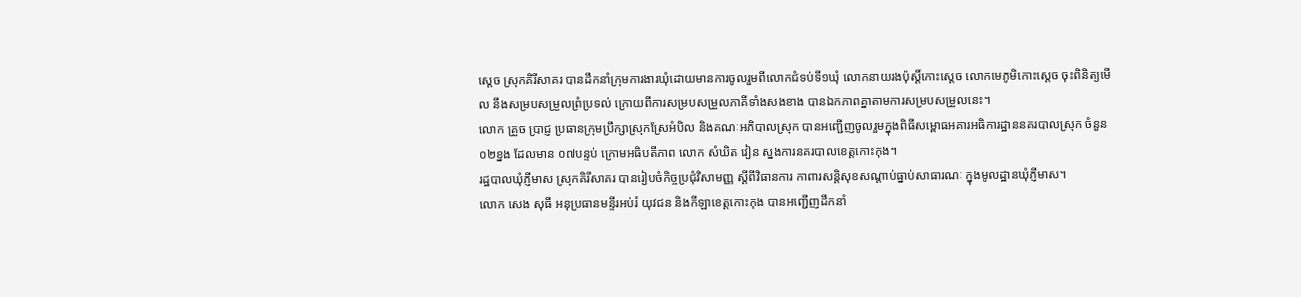ស្តេច ស្រុកគិរីសាគរ បានដឹកនាំក្រុមការងារឃុំដោយមានការចូលរួមពីលោកជំទប់ទី១ឃុំ លោកនាយរងប៉ុស្ដិ៍កោះស្ដេច លោកមេភូមិកោះស្ដេច ចុះពិនិត្យមើល នឹងសម្របសម្រួលព្រំប្រទល់ ក្រោយពីការសម្របសម្រួលភាគីទាំងសងខាង បានឯកភាពគ្នាតាមការសម្របសម្រួលនេះ។
លោក គ្រួច ប្រាជ្ញ ប្រធានក្រុមប្រឹក្សាស្រុកស្រែអំបិល និងគណៈអភិបាលស្រុក បានអញ្ជើញចូលរួមក្នុងពិធីសម្ពោធអគារអធិការដ្ឋាននគរបាលស្រុក ចំនួន ០២ខ្នង ដែលមាន ០៧បន្ទប់ ក្រោមអធិបតីភាព លោក សំឃិត វៀន ស្នងការនគរបាលខេត្តកោះកុង។
រដ្ឋបាលឃុំភ្ញីមាស ស្រុកគិរីសាគរ បានរៀបចំកិច្ចប្រជុំវិសាមញ្ញ ស្ដីពីវិធានការ កាពារសន្តិសុខសណ្ដាប់ធ្នាប់សាធារណៈ ក្នុងមូលដ្ឋានឃុំភ្ញីមាស។
លោក សេង សុធី អនុប្រធានមន្ទីរអប់រំ យុវជន និងកីឡាខេត្តកោះកុង បានអញ្ជើញដឹកនាំ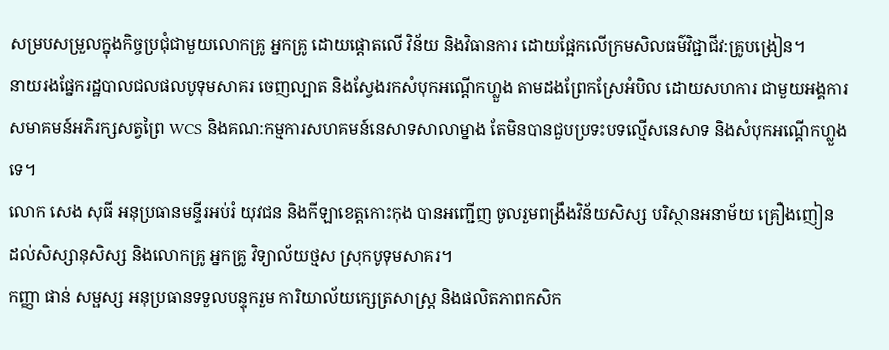សម្របសម្រួលក្នុងកិច្ចប្រជុំជាមួយលោកគ្រូ អ្នកគ្រូ ដោយផ្តោតលើ វិន័យ និងវិធានការ ដោយផ្អែកលើក្រមសិលធម៌វិជ្ជាជីវ:គ្រូបង្រៀន។
នាយរងផ្នែករដ្ឋបាលជលផលបូទុមសាគរ ចេញល្បាត និងស្វែងរកសំបុកអណ្តើកហ្លួង តាមដងព្រែកស្រែអំបិល ដោយសហការ ជាមួយអង្គការសមាគមន៍អភិរក្សសត្វព្រៃ WCS និងគណ:កម្មការសហគមន៍នេសាទសាលាម្នាង តែមិនបានជួបប្រទះបទល្មើសនេសាទ និងសំបុកអណ្តើកហ្លួងទេ។
លោក សេង សុធី អនុប្រធានមន្ទីរអប់រំ យុវជន និងកីឡាខេត្តកោះកុង បានអញ្ជើញ ចូលរួមពង្រឹងវិន័យសិស្ស បរិស្ថានអនាម័យ គ្រឿងញៀន ដល់សិស្សានុសិស្ស និងលោកគ្រូ អ្នកគ្រូ វិទ្យាល័យថ្មស ស្រុកបូទុមសាគរ។
កញ្ញា ផាន់ សម្ផស្ស អនុប្រធានទទួលបន្ទុករួម ការិយាល័យក្សេត្រសាស្រ្ត និងផលិតភាពកសិក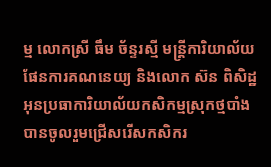ម្ម លោកស្រី ធឹម ច័ន្ទរស្មី មន្ត្រីការិយាល័យផែនការគណនេយ្យ និងលោក ស៊ន ពិសិដ្ឋ អុនប្រធាការិយាល័យកសិកម្មស្រុកថ្មបាំង បានចូលរួមជ្រើសរើសកសិករ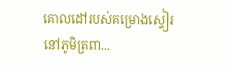គោលដៅរបស់គម្រោងស្ទៀរ នៅភូមិត្រពា...